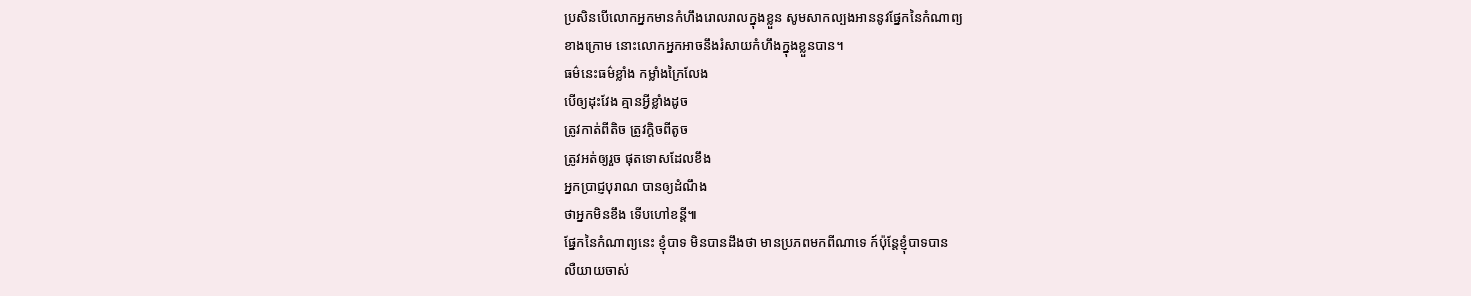ប្រសិនបើលោកអ្នកមានកំហឹងរោលរាលក្នុងខ្លួន សូមសាកល្បងអាននូវផ្នែកនៃកំណាព្យ
ខាងក្រោម នោះលោកអ្នកអាចនឹងរំសាយកំហឹងក្នុងខ្លួនបាន។
ធម៌នេះធម៌ខ្លាំង កម្លាំងក្រៃលែង
បើឲ្យដុះវែង គ្មានអ្វីខ្លាំងដូច
ត្រូវកាត់ពីតិច ត្រូវក្ដិចពីតូច
ត្រូវអត់ឲ្យរួច ផុតទោសដែលខឹង
អ្នកប្រាជ្ញបុរាណ បានឲ្យដំណឹង
ថាអ្នកមិនខឹង ទើបហៅខន្តី៕
ផ្នែកនៃកំណាព្យនេះ ខ្ញុំបាទ មិនបានដឹងថា មានប្រភពមកពីណាទេ ក៍ប៉ុន្តែខ្ញុំបាទបាន
លឺយាយចាស់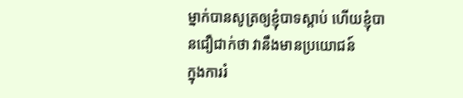ម្នាក់បានសូត្រឲ្យខ្ញុំបាទស្តាប់ ហើយខ្ញុំបានជឿជាក់ថា វានឹងមានប្រយោជន៍
ក្នុងការរំ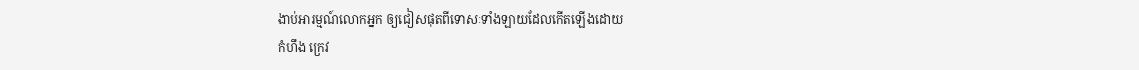ងាប់អារម្មណ៍លោកអ្នក ឲ្យជៀសផុតពីទោសៈទាំងឡាយដែលកើតឡើងដោយ
កំហឹង ក្រេវ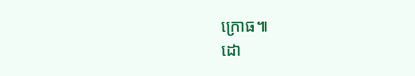ក្រោធ៕
ដោ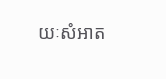យៈសំអាត